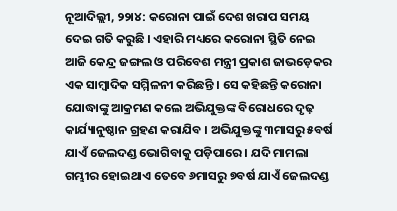ନୂଆଦିଲ୍ଲୀ, ୨୨ା୪: କରୋନା ପାଇଁ ଦେଶ ଖରାପ ସମୟ ଦେଇ ଗତି କରୁଛି । ଏହାରି ମଧ୍ୟରେ କରୋନା ସ୍ଥିତି ନେଇ ଆଜି କେନ୍ଦ୍ର ଜଙ୍ଗଲ ଓ ପରିବେଶ ମନ୍ତ୍ରୀ ପ୍ରକାଶ ଜାଭଡ଼େକର ଏକ ସାମ୍ବାଦିକ ସମ୍ମିଳନୀ କରିଛନ୍ତି । ସେ କହିଛନ୍ତି କରୋନା ଯୋଦ୍ଧାଙ୍କୁ ଆକ୍ରମଣ କଲେ ଅଭିଯୁକ୍ତଙ୍କ ବିରୋଧରେ ଦୃଢ଼ କାର୍ଯ୍ୟାନୁଷ୍ଠାନ ଗ୍ରହଣ କରାଯିବ । ଅଭିଯୁକ୍ତଙ୍କୁ ୩ମାସରୁ ୫ବର୍ଷ ଯାଏଁ ଜେଲଦଣ୍ଡ ଭୋଗିବାକୁ ପଡ଼ିପାରେ । ଯଦି ମାମଲା ଗମ୍ଭୀର ହୋଇଥାଏ ତେବେ ୬ମାସରୁ ୭ବର୍ଷ ଯାଏଁ ଜେଲଦଣ୍ଡ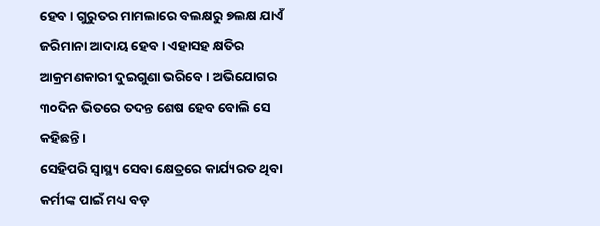ହେବ । ଗୁରୁତର ମାମଲାରେ ବଲକ୍ଷରୁ ୭ଲକ୍ଷ ଯାଏଁ ଜରିମାନା ଆଦାୟ ହେବ । ଏହାସହ କ୍ଷତିର ଆକ୍ରମଣକାରୀ ଦୁଇଗୁଣା ଭରିବେ । ଅଭିଯୋଗର ୩୦ଦିନ ଭିତରେ ତଦନ୍ତ ଶେଷ ହେବ ବୋଲି ସେ କହିଛନ୍ତି ।
ସେହିପରି ସ୍ୱାସ୍ଥ୍ୟ ସେବା କ୍ଷେତ୍ରରେ କାର୍ଯ୍ୟରତ ଥିବା କର୍ମୀଙ୍କ ପାଇଁ ମଧ୍ୟ ବଡ଼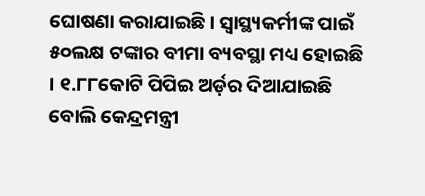ଘୋଷଣା କରାଯାଇଛି । ସ୍ୱାସ୍ଥ୍ୟକର୍ମୀଙ୍କ ପାଇଁ ୫୦ଲକ୍ଷ ଟଙ୍କାର ବୀମା ବ୍ୟବସ୍ଥା ମଧ୍ୟ ହୋଇଛି । ୧.୮୮କୋଟି ପିପିଇ ଅର୍ଡ଼ର ଦିଆଯାଇଛି ବୋଲି କେନ୍ଦ୍ରମନ୍ତ୍ରୀ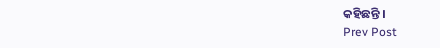କହିଛନ୍ତି ।
Prev Post